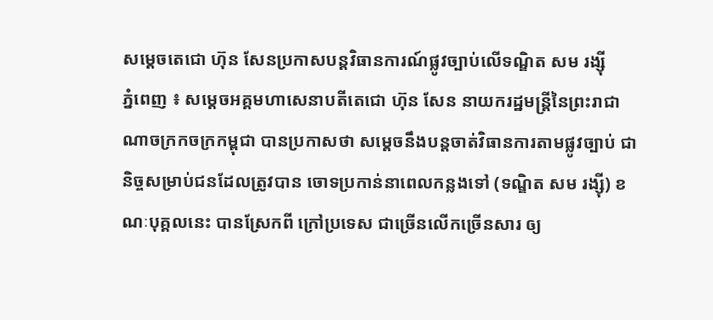សម្តេចតេជោ ហ៊ុន សែនប្រកាសបន្តវិធានការណ៍ផ្លូវច្បាប់លើទណ្ឌិត សម រង្ស៊ី
ភ្នំពេញ ៖ សម្តេចអគ្គមហាសេនាបតីតេជោ ហ៊ុន សែន នាយករដ្ឋមន្ត្រីនៃព្រះរាជាណាចក្រកចក្រកម្ពុជា បានប្រកាសថា សម្តេចនឹងបន្តចាត់វិធានការតាមផ្លូវច្បាប់ ជានិច្ចសម្រាប់ជនដែលត្រូវបាន ចោទប្រកាន់នាពេលកន្លងទៅ (ទណ្ឌិត សម រង្ស៊ី) ខណៈបុគ្គលនេះ បានស្រែកពី ក្រៅប្រទេស ជាច្រើនលើកច្រើនសារ ឲ្យ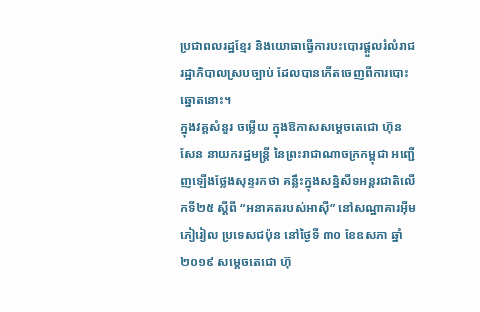ប្រជាពលរដ្ឋខ្មែរ និងយោធាធ្វើការបះបោរផ្តួលរំលំរាជរដ្ឋាភិបាលស្របច្បាប់ ដែលបានកើតចេញពីការបោះឆ្នោតនោះ។
ក្នុងវគ្គសំនួរ ចម្លើយ ក្នុងឱកាសសម្តេចតេជោ ហ៊ុន សែន នាយករដ្ឋមន្ត្រី នៃព្រះរាជាណាចក្រកម្ពុជា អញ្ជើញឡើងថ្លែងសុន្ទរកថា គន្លឹះក្នុងសន្និសីទអន្តរជាតិលើកទី២៥ ស្តីពី “អនាគតរបស់អាស៊ី” នៅសណ្ឋាគារអ៊ីមភៀរៀល ប្រទេសជប៉ុន នៅថ្ងៃទី ៣០ ខែឧសភា ឆ្នាំ២០១៩ សម្តេចតេជោ ហ៊ុ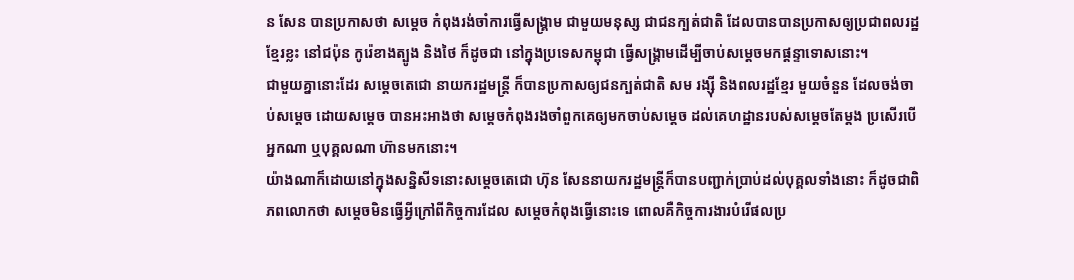ន សែន បានប្រកាសថា សម្តេច កំពុងរង់ចាំការធ្វើសង្គ្រាម ជាមួយមនុស្ស ជាជនក្បត់ជាតិ ដែលបានបានប្រកាសឲ្យប្រជាពលរដ្ឋខ្មែរខ្លះ នៅជប៉ុន កូរ៉េខាងត្បូង និងថៃ ក៏ដូចជា នៅក្នុងប្រទេសកម្ពុជា ធ្វើសង្គ្រាមដើម្បីចាប់សម្តេចមកផ្ដន្ទាទោសនោះ។
ជាមួយគ្នានោះដែរ សម្តេចតេជោ នាយករដ្ឋមន្ត្រី ក៏បានប្រកាសឲ្យជនក្បត់ជាតិ សម រង្ស៊ី និងពលរដ្ឋខ្មែរ មួយចំនួន ដែលចង់ចាប់សម្តេច ដោយសម្តេច បានអះអាងថា សម្តេចកំពុងរងចាំពួកគេឲ្យមកចាប់សម្តេច ដល់គេហដ្ឋានរបស់សម្តេចតែម្តង ប្រសើរបើអ្នកណា ឬបុគ្គលណា ហ៊ានមកនោះ។
យ៉ាងណាក៏ដោយនៅក្នុងសន្និសីទនោះសម្តេចតេជោ ហ៊ុន សែននាយករដ្ឋមន្ត្រីក៏បានបញ្ជាក់ប្រាប់ដល់បុគ្គលទាំងនោះ ក៏ដូចជាពិភពលោកថា សម្តេចមិនធ្វើអ្វីក្រៅពីកិច្ចការដែល សម្តេចកំពុងធ្វើនោះទេ ពោលគឺកិច្ចការងារបំរើផលប្រ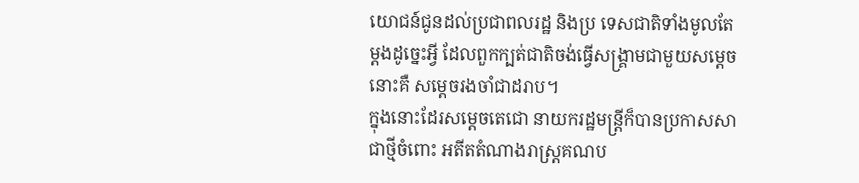យោជន៍ជូនដល់ប្រជាពលរដ្ឋ និងប្រ ទេសជាតិទាំងមូលតែម្តងដូច្នេះអ្វី ដែលពួកក្បត់ជាតិចង់ធ្វើសង្គ្រាមជាមួយសម្តេចនោះគឺ សម្តេចរងចាំជាដរាប។
ក្នុងនោះដែរសម្តេចតេជោ នាយករដ្ឋមន្ត្រីក៏បានប្រកាសសាជាថ្មីចំពោះ អតីតតំណាងរាស្ត្រគណប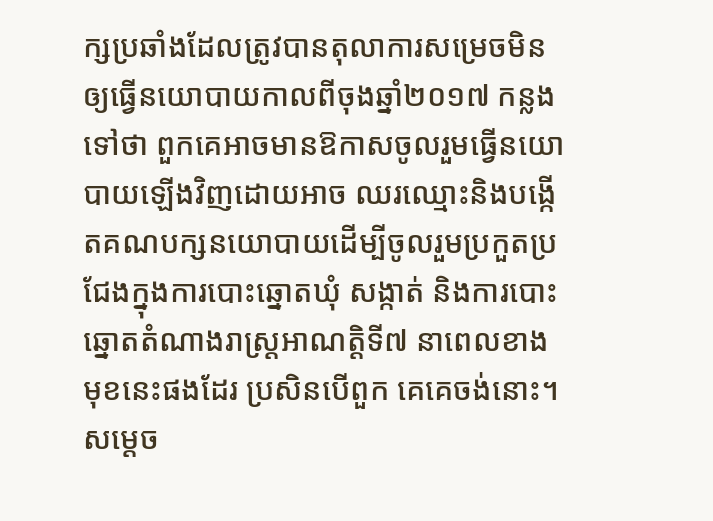ក្សប្រឆាំងដែលត្រូវបានតុលាការសម្រេចមិនឲ្យធ្វើនយោបាយកាលពីចុងឆ្នាំ២០១៧ កន្លងទៅថា ពួកគេអាចមានឱកាសចូលរួមធ្វើនយោបាយឡើងវិញដោយអាច ឈរឈ្មោះនិងបង្កើតគណបក្សនយោបាយដើម្បីចូលរួមប្រកួតប្រជែងក្នុងការបោះឆ្នោតឃុំ សង្កាត់ និងការបោះឆ្នោតតំណាងរាស្ត្រអាណត្តិទី៧ នាពេលខាងមុខនេះផងដែរ ប្រសិនបើពួក គេគេចង់នោះ។
សម្តេច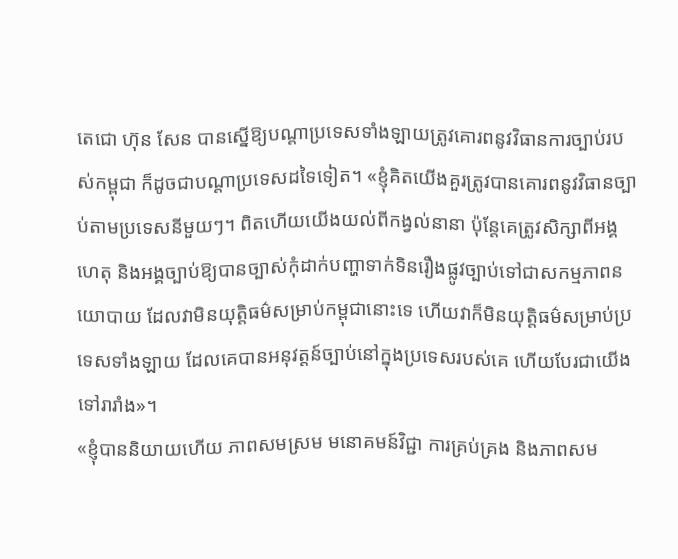តេជោ ហ៊ុន សែន បានស្នើឱ្យបណ្តាប្រទេសទាំងឡាយត្រូវគោរពនូវវិធានការច្បាប់របស់កម្ពុជា ក៏ដូចជាបណ្តាប្រទេសដទៃទៀត។ «ខ្ញុំគិតយើងគួរត្រូវបានគោរពនូវវិធានច្បាប់តាមប្រទេសនីមួយៗ។ ពិតហើយយើងយល់ពីកង្វល់នានា ប៉ុន្តែគេត្រូវសិក្សាពីអង្គហេតុ និងអង្គច្បាប់ឱ្យបានច្បាស់កុំដាក់បញ្ហាទាក់ទិនរឿងផ្លូវច្បាប់ទៅជាសកម្មភាពនយោបាយ ដែលវាមិនយុត្តិធម៌សម្រាប់កម្ពុជានោះទេ ហើយវាក៏មិនយុត្តិធម៌សម្រាប់ប្រទេសទាំងឡាយ ដែលគេបានអនុវត្តន៍ច្បាប់នៅក្នុងប្រទេសរបស់គេ ហើយបែរជាយើងទៅរារាំង»។
«ខ្ញុំបាននិយាយហើយ ភាពសមស្រម មនោគមន៍វិជ្ជា ការគ្រប់គ្រង និងភាពសម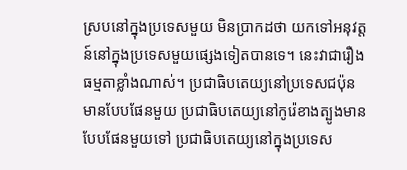ស្របនៅក្នុងប្រទេសមួយ មិនប្រាកដថា យកទៅអនុវត្តន៍នៅក្នុងប្រទេសមួយផ្សេងទៀតបានទេ។ នេះវាជារឿងធម្មតាខ្លាំងណាស់។ ប្រជាធិបតេយ្យនៅប្រទេសជប៉ុន មានបែបផែនមួយ ប្រជាធិបតេយ្យនៅកូរ៉េខាងត្បូងមានបែបផែនមួយទៅ ប្រជាធិបតេយ្យនៅក្នុងប្រទេស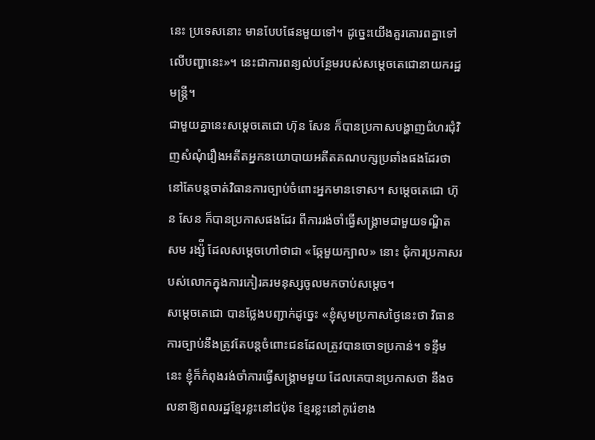នេះ ប្រទេសនោះ មានបែបផែនមួយទៅ។ ដូច្នេះយើងគួរគោរពគ្នាទៅលើបញ្ហានេះ»។ នេះជាការពន្យល់បន្ថែមរបស់សម្តេចតេជោនាយករដ្ឋមន្ត្រី។
ជាមួយគ្នានេះសម្តេចតេជោ ហ៊ុន សែន ក៏បានប្រកាសបង្ហាញជំហរជុំវិញសំណុំរឿងអតីតអ្នកនយោបាយអតីតគណបក្សប្រឆាំងផងដែរថា នៅតែបន្តចាត់វិធានការច្បាប់ចំពោះអ្នកមានទោស។ សម្តេចតេជោ ហ៊ុន សែន ក៏បានប្រកាសផងដែរ ពីការរង់ចាំធ្វើសង្គ្រាមជាមួយទណ្ឌិត សម រង្ស៉ី ដែលសម្តេចហៅថាជា «ឆ្កែមួយក្បាល» នោះ ជុំការប្រកាសរបស់លោកក្នុងការកៀរគរមនុស្សចូលមកចាប់សម្តេច។
សម្តេចតេជោ បានថ្លែងបញ្ជាក់ដូច្នេះ «ខ្ញុំសូមប្រកាសថ្ងៃនេះថា វិធានការច្បាប់នឹងត្រូវតែបន្តចំពោះជនដែលត្រូវបានចោទប្រកាន់។ ទន្ទឹមនេះ ខ្ញុំក៏កំពុងរង់ចាំការធ្វើសង្គ្រាមមួយ ដែលគេបានប្រកាសថា នឹងចលនាឱ្យពលរដ្ឋខ្មែរខ្លះនៅជប៉ុន ខ្មែរខ្លះនៅកូរ៉េខាង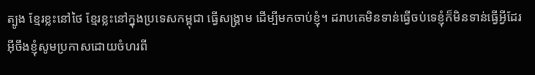ត្បូង ខ្មែរខ្លះនៅថៃ ខ្មែរខ្លះនៅក្នុងប្រទេសកម្ពុជា ធ្វើសង្គ្រាម ដើម្បីមកចាប់ខ្ញុំ។ ដរាបគេមិនទាន់ធ្វើចប់ទេខ្ញុំក៏មិនទាន់ធ្វើអ្វីដែរ អ៊ីចឹងខ្ញុំសូមប្រកាសដោយចំហរពី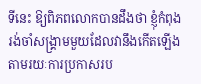ទីនេះ ឱ្យពិភពលោកបានដឹងថា ខ្ញុំកំពុងរង់ចាំសង្គ្រាមមួយដែលវានឹងកើតឡើង តាមរយៈការប្រកាសរប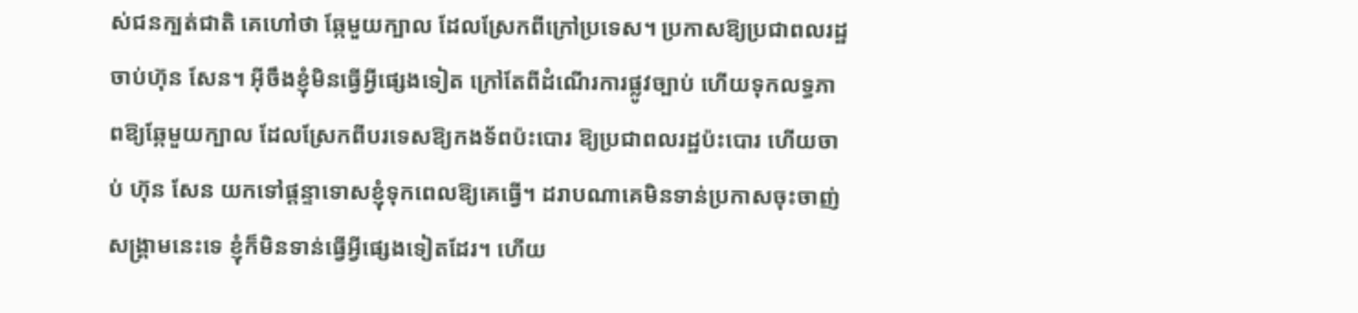ស់ជនក្បត់ជាតិ គេហៅថា ឆ្កែមួយក្បាល ដែលស្រែកពីក្រៅប្រទេស។ ប្រកាសឱ្យប្រជាពលរដ្ឋចាប់ហ៊ុន សែន។ អ៊ីចឹងខ្ញុំមិនធ្វើអ្វីផ្សេងទៀត ក្រៅតែពីដំណើរការផ្លូវច្បាប់ ហើយទុកលទ្ធភាពឱ្យឆ្កែមួយក្បាល ដែលស្រែកពីបរទេសឱ្យកងទ័ពប៉ះបោរ ឱ្យប្រជាពលរដ្ឋប៉ះបោរ ហើយចាប់ ហ៊ុន សែន យកទៅផ្តន្ទាទោសខ្ញុំទុកពេលឱ្យគេធ្វើ។ ដរាបណាគេមិនទាន់ប្រកាសចុះចាញ់សង្គ្រាមនេះទេ ខ្ញុំក៏មិនទាន់ធ្វើអ្វីផ្សេងទៀតដែរ។ ហើយ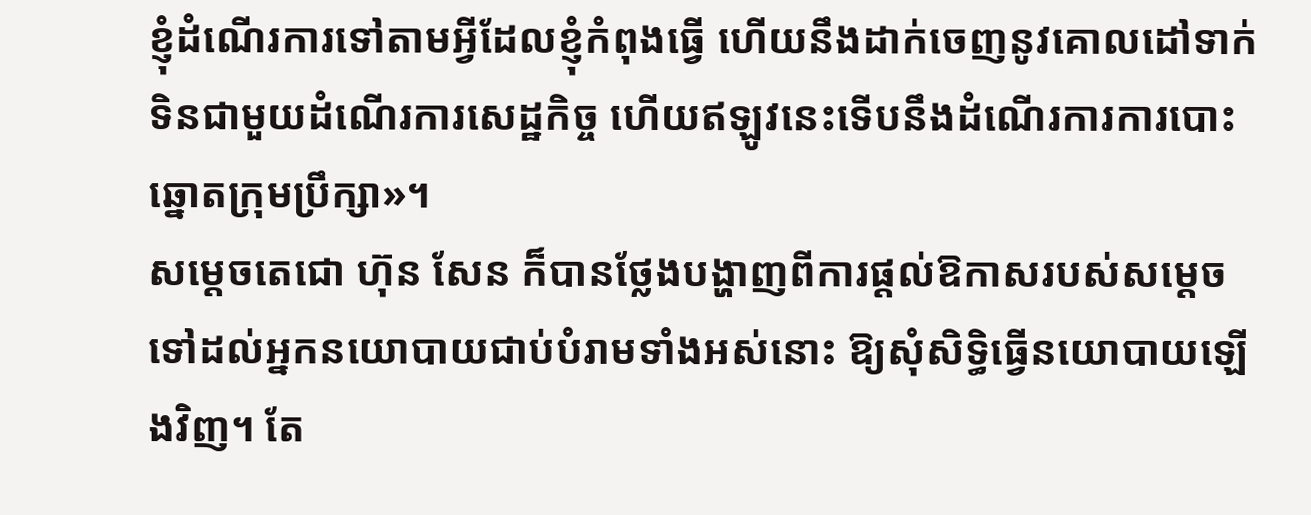ខ្ញុំដំណើរការទៅតាមអ្វីដែលខ្ញុំកំពុងធ្វើ ហើយនឹងដាក់ចេញនូវគោលដៅទាក់ទិនជាមួយដំណើរការសេដ្ឋកិច្ច ហើយឥឡូវនេះទើបនឹងដំណើរការការបោះឆ្នោតក្រុមប្រឹក្សា»។
សម្តេចតេជោ ហ៊ុន សែន ក៏បានថ្លែងបង្ហាញពីការផ្តល់ឱកាសរបស់សម្តេចទៅដល់អ្នកនយោបាយជាប់បំរាមទាំងអស់នោះ ឱ្យសុំសិទ្ធិធ្វើនយោបាយឡើងវិញ។ តែ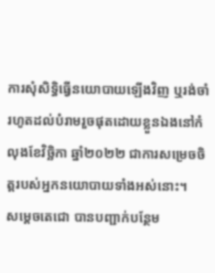ការសុំសិទ្ធិធ្វើនយោបាយឡើងវិញ ឬរង់ចាំរហូតដល់បំរាមរួចផុតដោយខ្លួនឯងនៅកំលុងខែវិច្ឆិកា ឆ្នាំ២០២២ ជាការសម្រេចចិត្តរបស់អ្នកនយោបាយទាំងអស់នោះ។
សម្តេចតេជោ បានបញ្ជាក់បន្ថែម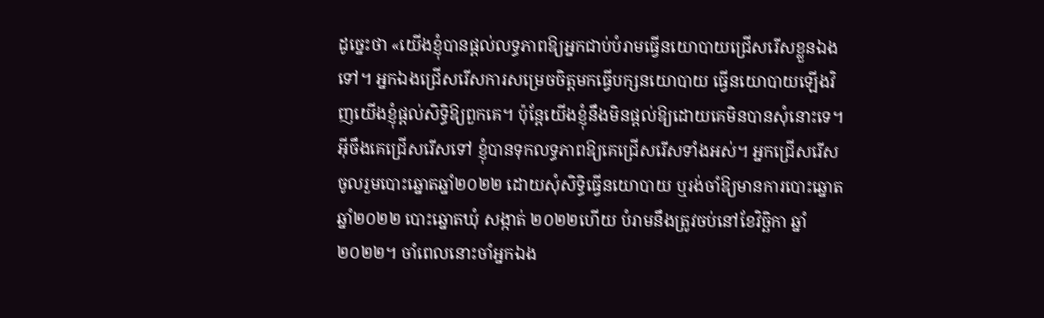ដូច្នេះថា «យើងខ្ញុំបានផ្តល់លទ្ធភាពឱ្យអ្នកជាប់បំរាមធ្វើនយោបាយជ្រើសរើសខ្លួនឯងទៅ។ អ្នកឯងជ្រើសរើសការសម្រេចចិត្តមកធ្វើបក្សនយោបាយ ធ្វើនយោបាយឡើងវិញយើងខ្ញុំផ្តល់សិទ្ធិឱ្យពួកគេ។ ប៉ុន្តែយើងខ្ញុំនឹងមិនផ្តល់ឱ្យដោយគេមិនបានសុំនោះទេ។ អ៊ីចឹងគេជ្រើសរើសទៅ ខ្ញុំបានទុកលទ្ធភាពឱ្យគេជ្រើសរើសទាំងអស់។ អ្នកជ្រើសរើសចូលរួមបោះឆ្នោតឆ្នាំ២០២២ ដោយសុំសិទ្ធិធ្វើនយោបាយ ឬរង់ចាំឱ្យមានការបោះឆ្នោតឆ្នាំ២០២២ បោះឆ្នោតឃុំ សង្កាត់ ២០២២ហើយ បំរាមនឹងត្រូវចប់នៅខែវិច្ឆិកា ឆ្នាំ២០២២។ ចាំពេលនោះចាំអ្នកឯង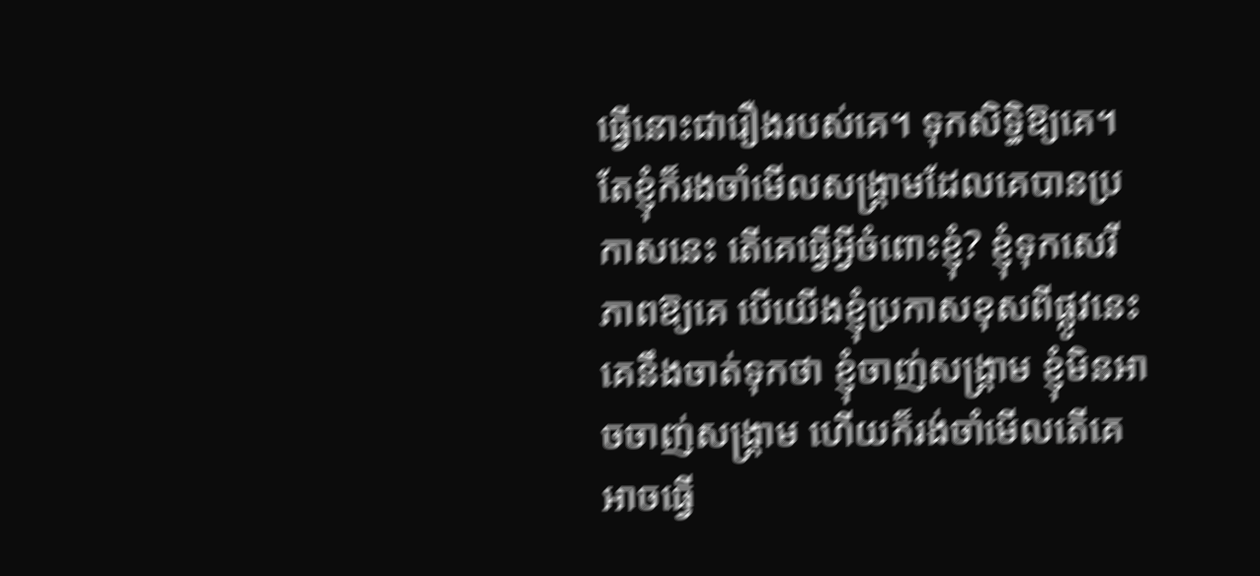ធ្វើនោះជារឿងរបស់គេ។ ទុកសិទ្ធិឱ្យគេ។ តែខ្ញុំក៏រងចាំមើលសង្គ្រាមដែលគេបានប្រកាសនេះ តើគេធ្វើអ្វីចំពោះខ្ញុំ? ខ្ញុំទុកសេរីភាពឱ្យគេ បើយើងខ្ញុំប្រកាសខុសពីផ្លូវនេះ គេនឹងចាត់ទុកថា ខ្ញុំចាញ់សង្គ្រាម ខ្ញុំមិនអាចចាញ់សង្គ្រាម ហើយក៏រង់ចាំមើលតើគេអាចធ្វើ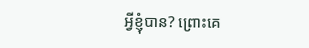អ្វីខ្ញុំបាន? ព្រោះគេ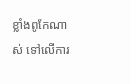ខ្លាំងពូកែណាស់ ទៅលើការ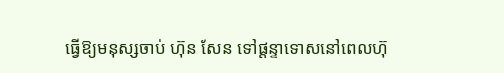ធ្វើឱ្យមនុស្សចាប់ ហ៊ុន សែន ទៅផ្តន្ទាទោសនៅពេលហ៊ុ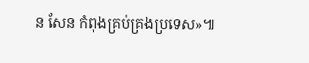ន សែន កំពុងគ្រប់គ្រងប្រទេស»៕